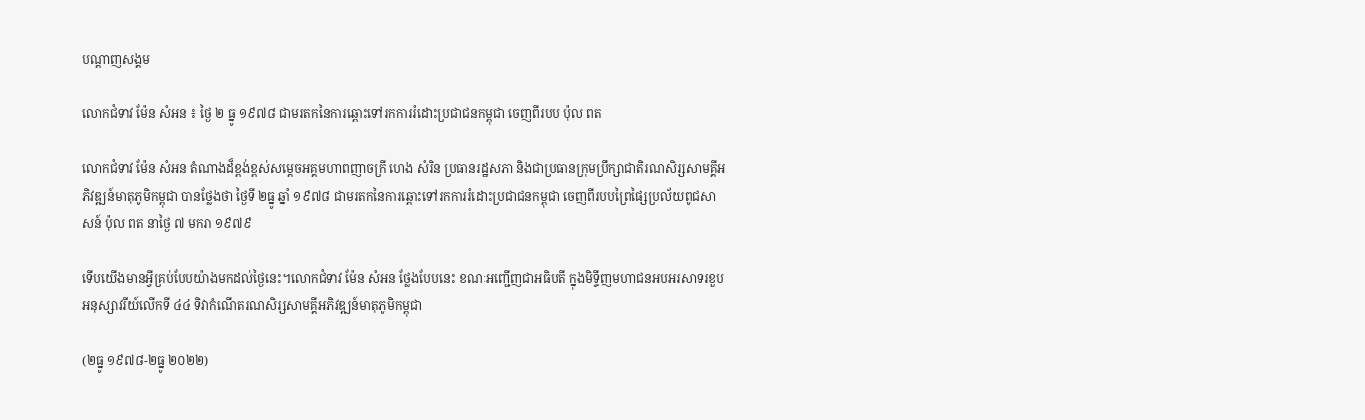បណ្តាញសង្គម

លោកជំទាវ ម៉ែន សំអន ៖ ថ្ងៃ ២ ធ្នូ ១៩៧៨ ជាមរតកនៃការឆ្ពោះទៅរកការរំដោះប្រជាជនកម្ពុជា ចេញពីរបប ប៉ុល ពត

លោកជំទាវ ម៉ែន សំអន តំណាងដ៏ខ្ពង់ខ្ពស់សម្តេចអគ្គមហាពញាចក្រី ហេង សំរិន ប្រធានរដ្ឋសភា និងជាប្រធានក្រុមប្រឹក្សាជាតិរណសិរ្សសាមគ្គីអភិវឌ្ឍន៍មាតុភូមិកម្ពុជា បានថ្លែងថា ថ្ងៃទី ២ធ្នូ ឆ្នាំ ១៩៧៨ ជាមរតកនៃការឆ្ពោះទៅរកការរំដោះប្រជាជនកម្ពុជា ចេញពីរបបព្រៃផ្សៃប្រល័យពូជសាសន៍ ប៉ុល ពត នាថ្ងៃ ៧ មករា ១៩៧៩

ទើបយើងមានអ្វីគ្រប់បែបយ៉ាងមកដល់ថ្ងៃនេះ។លោកជំទាវ ម៉ែន សំអន ថ្លែងបែបនេះ ខណៈអញ្ជើញជាអធិបតី ក្នុងមិទ្ទីញមហាជនអបអរសាទរខួបអនុស្សាវរីយ៍លើកទី ៤៤ ទិវាកំណើតរណសិរ្សសាមគ្គីអភិវឌ្ឍន៍មាតុភូមិកម្ពុជា

(២ធ្នូ ១៩៧៨-២ធ្នូ ២០២២)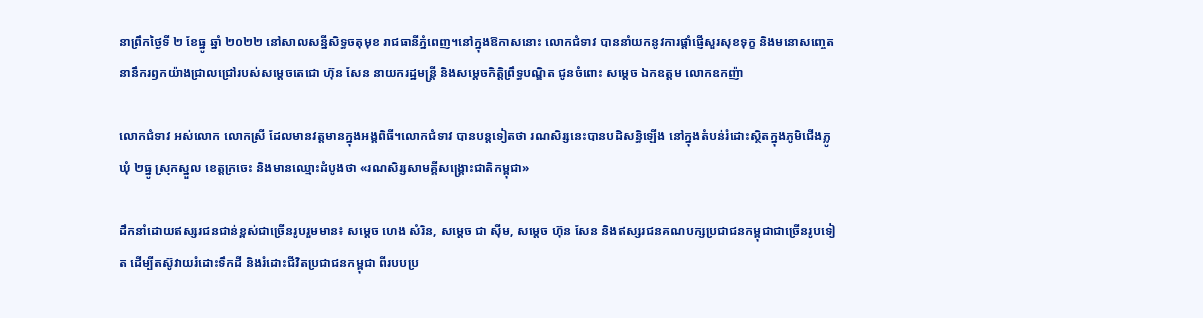នាព្រឹកថ្ងៃទី ២ ខែធ្នូ ឆ្នាំ ២០២២ នៅសាលសន្នីសិទ្ធចតុមុខ រាជធានីភ្នំពេញ។នៅក្នុងឱកាសនោះ លោកជំទាវ បាននាំយកនូវការផ្ដាំផ្ញើសួរសុខទុក្ខ និងមនោសញ្ចេតនានឹករឭកយ៉ាងជ្រាលជ្រៅរបស់សម្ដេចតេជោ ហ៊ុន សែន នាយករដ្ឋមន្ត្រី និងសម្ដេចកិត្តិព្រឹទ្ធបណ្ឌិត ជូនចំពោះ សមេ្ដច ឯកឧត្ដម លោកឧកញ៉ា

លោកជំទាវ អស់លោក លោកស្រី ដែលមានវត្តមានក្នុងអង្គពិធី។លោកជំទាវ បានបន្តទៀតថា រណសិរ្សនេះបានបដិសន្ធិឡើង នៅក្នុងតំបន់រំដោះស្ថិតក្នុងភូមិជើងភ្លូ ឃុំ ២ធ្នូ ស្រុកស្នួល ខេត្តក្រចេះ និងមានឈ្មោះដំបូងថា «រណសិរ្សសាមគ្គីសង្គ្រោះជាតិកម្ពុជា»

ដឹកនាំដោយឥស្សរជនជាន់ខ្ពស់ជាច្រើនរូបរួមមាន៖ សម្តេច ហេង សំរិន, សម្តេច ជា ស៊ីម, សម្តេច ហ៊ុន សែន និងឥស្សរជនគណបក្សប្រជាជនកម្ពុជាជាច្រើនរូបទៀត ដើម្បីតស៊ូវាយរំដោះទឹកដី និងរំដោះជីវិតប្រជាជនកម្ពុជា ពីរបបប្រ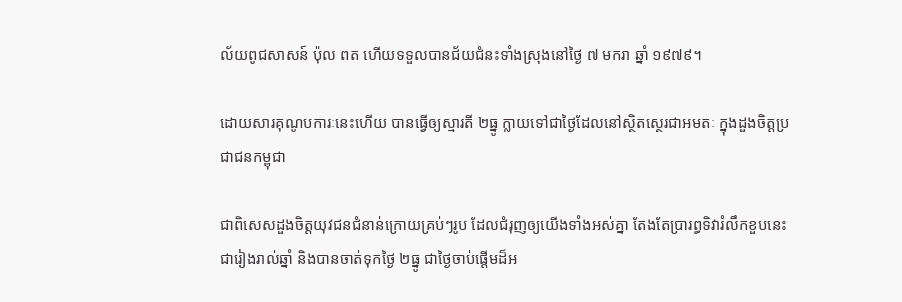ល័យពូជសាសន៍ ប៉ុល ពត ហើយទទួលបានជ័យជំនះទាំងស្រុងនៅថ្ងៃ ៧ មករា ឆ្នាំ ១៩៧៩។

ដោយសារគុណូបការៈនេះហើយ បានធ្វើឲ្យស្មារតី ២ធ្នូ ក្លាយទៅជាថ្ងៃដែលនៅស្ថិតស្ថេរជាអមតៈ ក្នុងដួងចិត្តប្រជាជនកម្ពុជា

ជាពិសេសដួងចិត្តយុវជនជំនាន់ក្រោយគ្រប់ៗរូប ដែលជំរុញឲ្យយើងទាំងអស់គ្នា តែងតែប្រារព្ធទិវារំលឹកខួបនេះជារៀងរាល់ឆ្នាំ និងបានចាត់ទុកថ្ងៃ ២ធ្នូ ជាថ្ងៃចាប់ផ្ដើមដ៏អ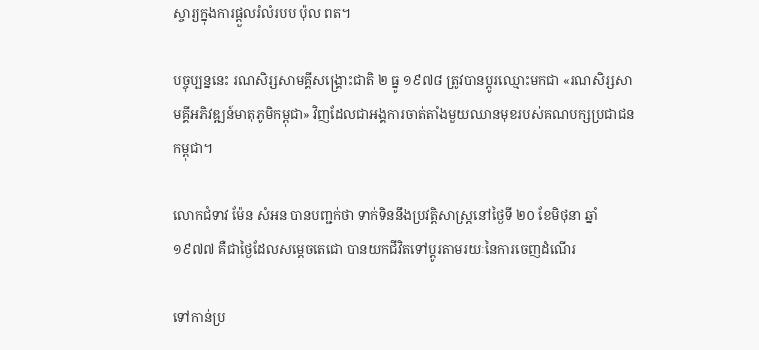ស្ចារ្យក្នុងការផ្ដួលរំលំរបប ប៉ុល ពត។

បច្ចុប្បន្ននេះ រណសិរ្សសាមគ្គីសង្គ្រោះជាតិ ២ ធ្នូ ១៩៧៨ ត្រូវបានប្តូរឈ្មោះមកជា «រណសិរ្សសាមគ្គីអភិវឌ្ឍន៍មាតុភូមិកម្ពុជា» វិញដែលជាអង្គការចាត់តាំងមួយឈានមុខរបស់គណបក្សប្រជាជនកម្ពុជា។

លោកជំទាវ ម៉ែន សំអន បានបញ្ជក់ថា ទាក់ទិននឹងប្រវត្តិសាស្រ្តនៅថ្ងៃទី ២០ ខែមិថុនា ឆ្នាំ ១៩៧៧ គឺជាថ្ងៃដែលសម្តេចតេជោ បានយកជីវិតទៅប្តូរតាមរយៈនៃការចេញដំណើរ

ទៅកាន់ប្រ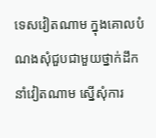ទេសវៀតណាម ក្នុងគោលបំណងសុំជួបជាមួយថ្នាក់ដឹកនាំវៀតណាម ស្នើសុំការ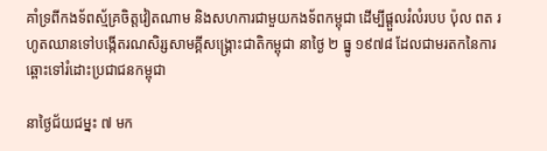គាំទ្រពីកងទ័ពស្ម័គ្រចិត្តវៀតណាម និងសហការជាមួយកងទ័ពកម្ពុជា ដើម្បីផ្តួលរំលំរបប ប៉ុល ពត រហូតឈានទៅបង្កើតរណសិរ្សសាមគ្គីសង្គ្រោះជាតិកម្ពុជា នាថ្ងៃ ២ ធ្នូ ១៩៧៨ ដែលជាមរតកនៃការឆ្ពោះទៅរំដោះប្រជាជនកម្ពុជា

នាថ្ងៃជ័យជម្នះ ៧ មក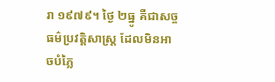រា ១៩៧៩។ ថ្ងៃ ២ធ្នូ គឺជាសច្ចធម៌ប្រវត្តិសាស្ត្រ ដែលមិនអាចបំភ្លៃ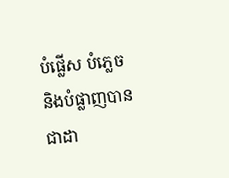បំផ្លើស បំភ្លេច និងបំផ្លាញបានជាដា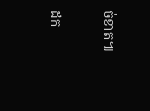ច់ខាត៕

ដក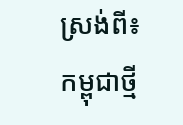ស្រង់ពី៖ កម្ពុជាថ្មី